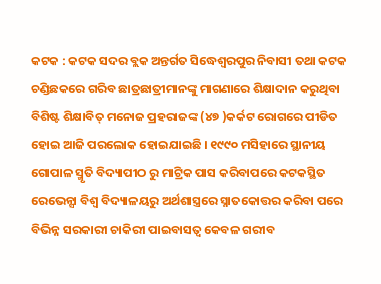କଟକ : କଟକ ସଦର ବ୍ଲକ ଅନ୍ତର୍ଗତ ସିଦ୍ଧେଶ୍ୱରପୁର ନିବାସୀ ତଥା କଟକ ଚଣ୍ଡିଛକରେ ଗରିବ ଛାତ୍ରଛାତ୍ରୀମାନଙ୍କୁ ମାଗଣାରେ ଶିକ୍ଷାଦାନ କରୁଥିବା ବିଶିଷ୍ଟ ଶିକ୍ଷାବିତ୍ ମନୋଜ ପ୍ରହରାଜଙ୍କ (୪୭ )କର୍କଟ ରୋଗରେ ପୀଡିତ ହୋଇ ଆଜି ପରଲୋକ ହୋଇଯାଇଛି । ୧୯୯୦ ମସିହାରେ ସ୍ଥାନୀୟ ଗୋପାଳ ସ୍ମୃତି ବିଦ୍ୟାପୀଠ ରୁ ମାଟ୍ରିକ ପାସ କରିବାପରେ କଟକସ୍ଥିତ ରେଭେନ୍ସା ବିଶ୍ଵ ବିଦ୍ୟାଳୟରୁ ଅର୍ଥଶାସ୍ତ୍ରରେ ସ୍ନାତକୋତ୍ତର କରିବା ପରେ ବିଭିନ୍ନ ସରକାରୀ ଚାକିରୀ ପାଇବାସତ୍ୱ କେବଳ ଗରୀବ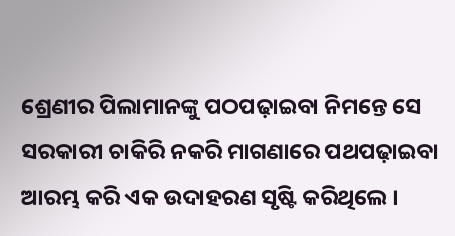ଶ୍ରେଣୀର ପିଲାମାନଙ୍କୁ ପଠପଢ଼ାଇବା ନିମନ୍ତେ ସେ ସରକାରୀ ଚାକିରି ନକରି ମାଗଣାରେ ପଥପଢ଼ାଇବା ଆରମ୍ଭ କରି ଏକ ଉଦାହରଣ ସୃଷ୍ଟି କରିଥିଲେ ।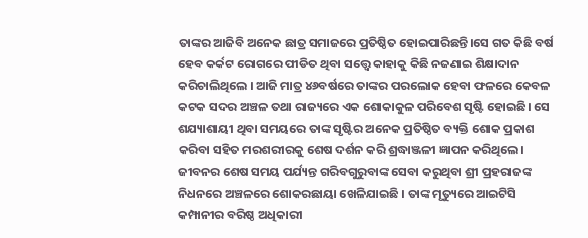ତାଙ୍କର ଆଜିବି ଅନେକ ଛାତ୍ର ସମାଜରେ ପ୍ରତିଷ୍ଠିତ ହୋଇପାରିଛନ୍ତି।ସେ ଗତ କିଛି ବର୍ଷ ହେବ କର୍କଟ ରୋଗରେ ପୀଡିତ ଥିବା ସତ୍ତ୍ୱେ କାହାକୁ କିଛି ନଜଣାଇ ଶିକ୍ଷାଦାନ କରିଚାଲିଥିଲେ । ଆଜି ମାତ୍ର ୪୬ବର୍ଷରେ ତାଙ୍କର ପରଲୋକ ହେବା ଫଳରେ କେବଳ କଟକ ସଦର ଅଞ୍ଚଳ ତଥା ରାଜ୍ୟରେ ଏକ ଶୋକାକୁଳ ପରିବେଶ ସୃଷ୍ଟି ହୋଇଛି । ସେ ଶଯ୍ୟାଶାୟୀ ଥିବା ସମୟରେ ତାଙ୍କ ସୃଷ୍ଟିର ଅନେକ ପ୍ରତିଷ୍ଠିତ ବ୍ୟକ୍ତି ଶୋକ ପ୍ରକାଶ କରିବା ସହିତ ମରଶରୀରକୁ ଶେଷ ଦର୍ଶନ କରି ଶ୍ରଦ୍ଧାଞ୍ଜଳୀ ଜ୍ଞାପନ କରିଥିଲେ। ଜୀବନର ଶେଷ ସମୟ ପର୍ଯ୍ୟନ୍ତ ଗରିବଗୁରୁବାଙ୍କ ସେବା କରୁଥିବା ଶ୍ରୀ ପ୍ରହରାଜଙ୍କ ନିଧନରେ ଅଞ୍ଚଳରେ ଶୋକରଛାୟା ଖେଳିଯାଇଛି । ତାଙ୍କ ମୃତ୍ୟୁରେ ଆଇଟିସି କମ୍ପାନୀର ବରିଷ୍ଠ ଅଧିକାରୀ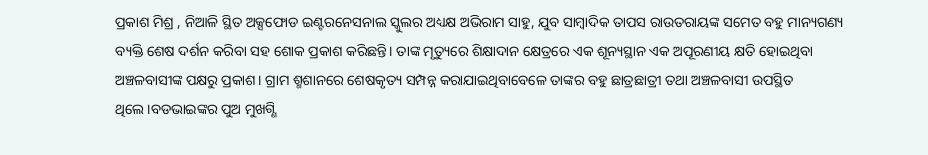ପ୍ରକାଶ ମିଶ୍ର , ନିଆଳି ସ୍ଥିତ ଅକ୍ସଫୋଡ ଇଣ୍ଟରନେସନାଲ ସ୍କୁଲର ଅଧ୍ୟକ୍ଷ ଅଭିରାମ ସାହୁ, ଯୁବ ସାମ୍ବାଦିକ ତାପସ ରାଉତରାୟଙ୍କ ସମେତ ବହୁ ମାନ୍ୟଗଣ୍ୟ ବ୍ୟକ୍ତି ଶେଷ ଦର୍ଶନ କରିବା ସହ ଶୋକ ପ୍ରକାଶ କରିଛନ୍ତି। ତାଙ୍କ ମୃତ୍ୟୁରେ ଶିକ୍ଷାଦାନ କ୍ଷେତ୍ରରେ ଏକ ଶୂନ୍ୟସ୍ଥାନ ଏକ ଅପୂରଣୀୟ କ୍ଷତି ହୋଇଥିବା ଅଞ୍ଚଳବାସୀଙ୍କ ପକ୍ଷରୁ ପ୍ରକାଶ। ଗ୍ରାମ ଶ୍ମଶାନରେ ଶେଷକୃତ୍ୟ ସମ୍ପନ୍ନ କରାଯାଇଥିବାବେଳେ ତାଙ୍କର ବହୁ ଛାତ୍ରଛାତ୍ରୀ ତଥା ଅଞ୍ଚଳବାସୀ ଉପସ୍ଥିତ ଥିଲେ।ବଡଭାଇଙ୍କର ପୁଅ ମୁଖଗ୍ଣି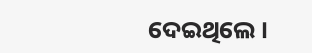ଦେଇଥିଲେ ।